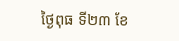ថ្ងៃពុធ ទី២៣ ខែ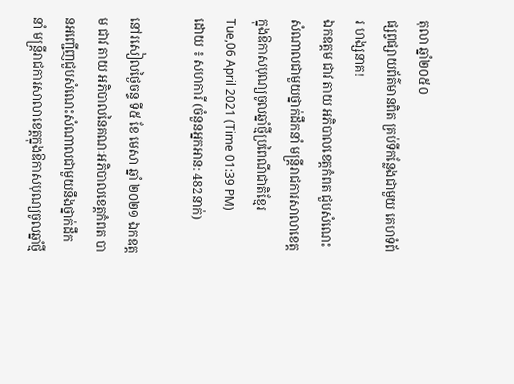តុលា ឆ្នាំ២០៥០
ផ្សព្វផ្សាយព័ត៌មានពិត គ្រប់ទីកន្លែងជាមួយ គេហទំព័រ ហង្សនាគ!
ឯកឧត្តម ជាវ តាយ អភិបាលខេត្តកំពត ជួបសំណេះសំណាលជាមួយថ្នាក់ដឹកនាំ មន្ត្រីរាជការសាលាខេត្តក្នុងឱកាសបុណ្យចូលឆ្នាំថ្មីប្រពៃណីជាតិខ្មែរ
Tue,06 April 2021 (Time 01:39 PM)
ដោយ ៖ សហការី (ចំនួនអ្នកអាន: 482នាក់)

នៅរសៀលថ្ងៃចន្ទ ទី៥ ខែ មេសា ឆ្នាំ ២០២១ ឯកឧត្តម ជាវ តាយ អភិបាលនៃគណៈអភិបាលខេត្តកំពត បានអញ្ជើញជួបសំណេះសំណាលជាមួយនឹងថ្នាក់ដឹកនាំ មន្ត្រីរាជការសាលាខេត្តក្នុងឱកាសបុណ្យចូលឆ្នាំថ្មី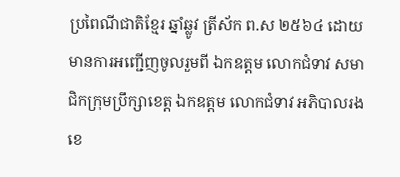ប្រពៃណីជាតិខ្មែរ ឆ្នាំឆ្លូវ ត្រីស័ក ព.ស ២៥៦៤ ដោយមានការអញ្ជើញចូលរួមពី ឯកឧត្តម លោកជំទាវ សមាជិកក្រុមប្រឹក្សាខេត្ត ឯកឧត្តម លោកជំទាវ អភិបាលរងខេ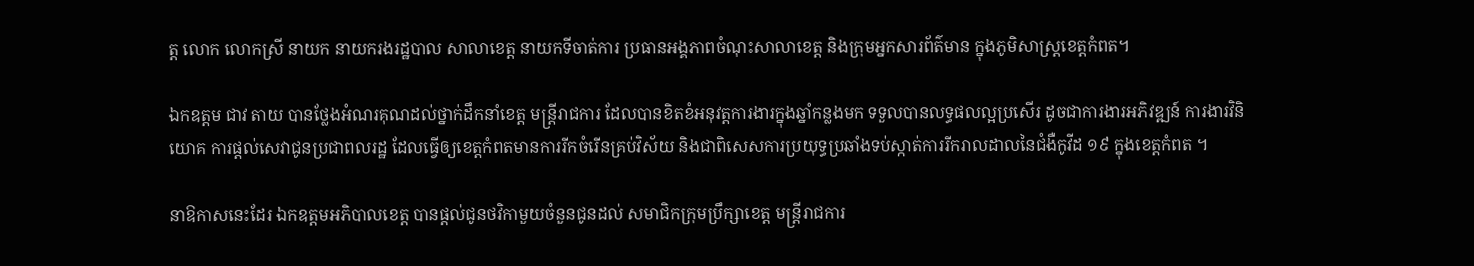ត្ត លោក លោកស្រី នាយក នាយករងរដ្ឋបាល សាលាខេត្ត នាយកទីចាត់ការ ប្រធានអង្គភាពចំណុះសាលាខេត្ត និងក្រុមអ្នកសារព័ត៌មាន ក្នុងភូមិសាស្ត្រខេត្តកំពត។

ឯកឧត្តម ជាវ តាយ បានថ្លែងអំណរគុណដល់ថ្នាក់ដឹកនាំខេត្ត មន្ត្រីរាជការ ដែលបានខិតខំអនុវត្តការងារក្នុងឆ្នាំកន្លងមក ទទួលបានលទ្ធផលល្អប្រសើរ ដូចជាការងារអភិវឌ្ឍន៍ ការងារវិនិយោគ ការផ្តល់សេវាជូនប្រជាពលរដ្ឋ ដែលធ្វើឲ្យខេត្តកំពតមានការរីកចំរើនគ្រប់វិស័យ និងជាពិសេសការប្រយុទ្ធប្រឆាំងទប់ស្កាត់ការរីករាលដាលនៃជំងឺកូវីដ ១៩ ក្នុងខេត្តកំពត ។

នាឱកាសនេះដែរ ឯកឧត្តមអភិបាលខេត្ត បានផ្តល់ជូនថវិកាមួយចំនួនជូនដល់ សមាជិកក្រុមប្រឹក្សាខេត្ត មន្ត្រីរាជការ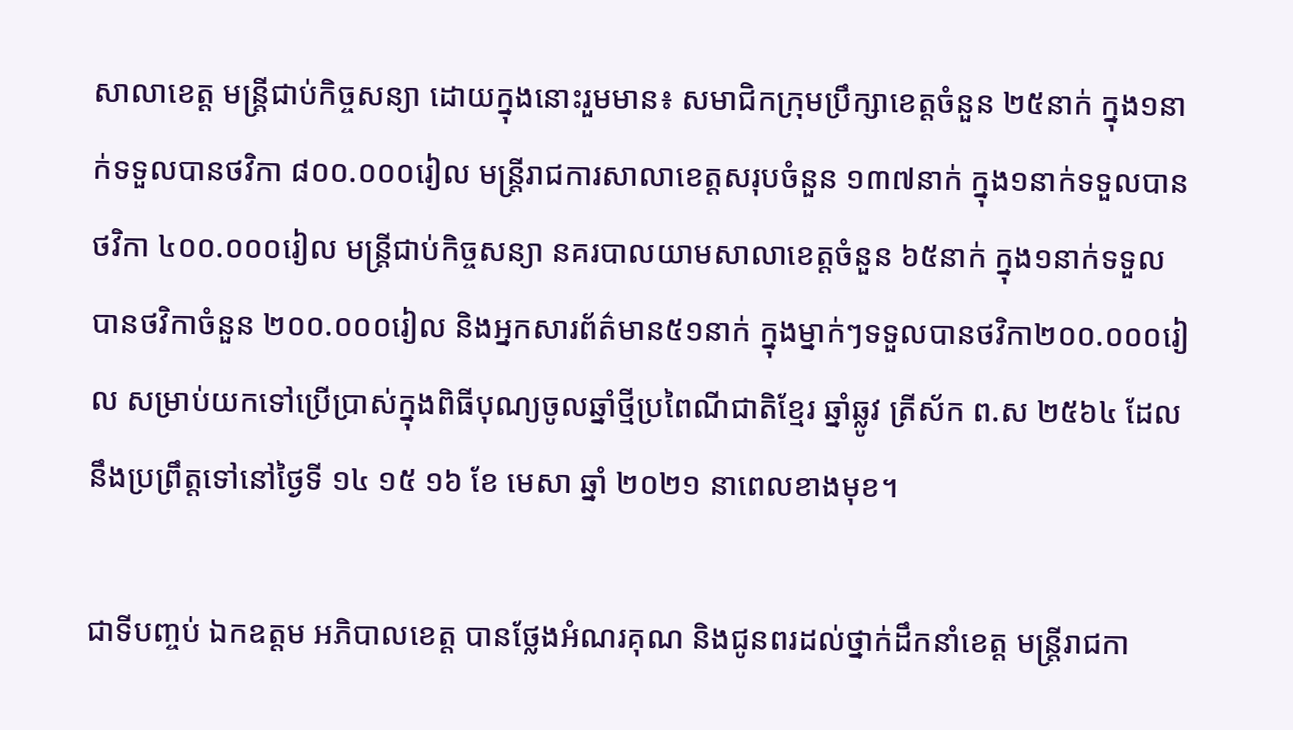សាលាខេត្ត មន្ត្រីជាប់កិច្ចសន្យា ដោយក្នុងនោះរួមមាន៖ សមាជិកក្រុមប្រឹក្សាខេត្តចំនួន ២៥នាក់ ក្នុង១នាក់ទទួលបានថវិកា ៨០០.០០០រៀល មន្ត្រីរាជការសាលាខេត្តសរុបចំនួន ១៣៧នាក់ ក្នុង១នាក់ទទួលបានថវិកា ៤០០.០០០រៀល មន្ត្រីជាប់កិច្ចសន្យា នគរបាលយាមសាលាខេត្តចំនួន ៦៥នាក់ ក្នុង១នាក់ទទួលបានថវិកាចំនួន ២០០.០០០រៀល និងអ្នកសារព័ត៌មាន៥១នាក់ ក្នុងម្នាក់ៗទទួលបានថវិកា២០០.០០០រៀល សម្រាប់យកទៅប្រើប្រាស់ក្នុងពិធីបុណ្យចូលឆ្នាំថ្មីប្រពៃណីជាតិខ្មែរ ឆ្នាំឆ្លូវ ត្រីស័ក ព.ស ២៥៦៤ ដែលនឹងប្រព្រឹត្តទៅនៅថ្ងៃទី ១៤ ១៥ ១៦ ខែ មេសា ឆ្នាំ ២០២១ នាពេលខាងមុខ។

ជាទីបញ្ចប់ ឯកឧត្តម អភិបាលខេត្ត បានថ្លែងអំណរគុណ និងជូនពរដល់ថ្នាក់ដឹកនាំខេត្ត មន្ត្រីរាជកា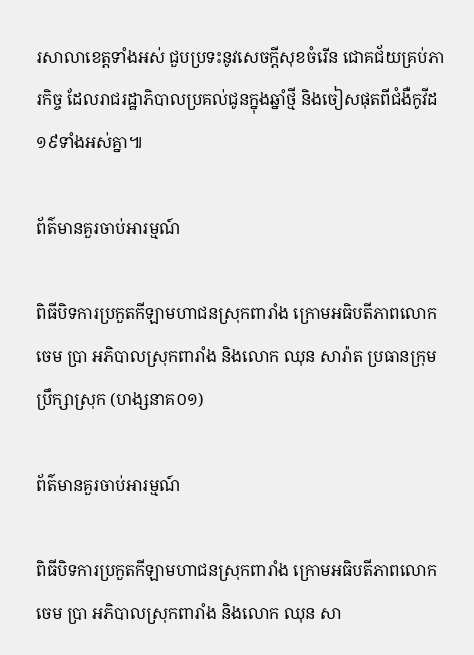រសាលាខេត្តទាំងអស់ ជួបប្រទះនូវសេចក្តីសុខចំរើន ជោគជ័យគ្រប់ភារកិច្ច ដែលរាជរដ្ឋាភិបាលប្រគល់ជូនក្នុងឆ្នាំថ្មី និងចៀសផុតពីជំងឺកូវីដ១៩ទាំងអស់គ្នា៕

ព័ត៌មានគួរចាប់អារម្មណ៍

ពិធីបិទការប្រកួតកីឡាមហាជនស្រុកពារាំង ក្រោមអធិបតីភាពលោក ចេម ប្រា អភិបាលស្រុកពារាំង និងលោក ឈុន សារ៉ាត ប្រធានក្រុមប្រឹក្សាស្រុក (ហង្សនាគ០១)

ព័ត៌មានគួរចាប់អារម្មណ៍

ពិធីបិទការប្រកួតកីឡាមហាជនស្រុកពារាំង ក្រោមអធិបតីភាពលោក ចេម ប្រា អភិបាលស្រុកពារាំង និងលោក ឈុន សា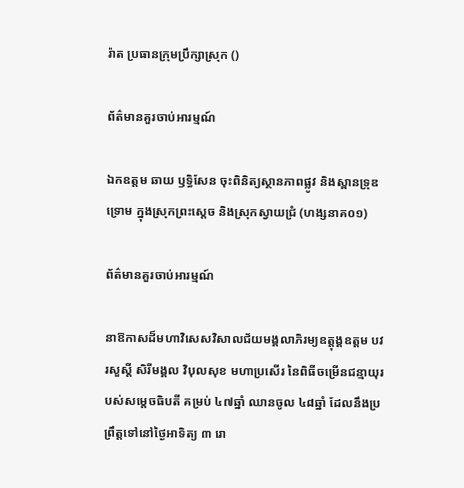រ៉ាត ប្រធានក្រុមប្រឹក្សាស្រុក ()

ព័ត៌មានគួរចាប់អារម្មណ៍

ឯកឧត្តម ឆាយ ឫទ្ធិសែន ចុះពិនិត្យស្ថានភាពផ្លូវ និងស្ពានទ្រុឌទ្រោម ក្នុងស្រុកព្រះស្ដេច និងស្រុកស្វាយជ្រំ (ហង្សនាគ០១)

ព័ត៌មានគួរចាប់អារម្មណ៍

នាឱកាសដ៏មហាវិសេសវិសាលជ័យមង្គលាភិរម្យឧត្តុង្គឧត្តម បវរសួស្តី សិរីមង្គល វិបុលសុខ មហាប្រសើរ នៃពិធីចម្រើនជន្មាយុរបស់សម្តេចធិបតី គម្រប់ ៤៧ឆ្នាំ ឈានចូល ៤៨ឆ្នាំ ដែលនឹងប្រព្រឹត្តទៅនៅថ្ងៃអាទិត្យ ៣ រោ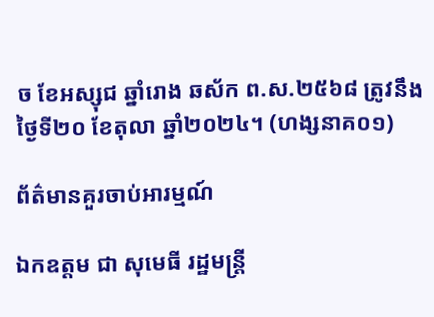ច ខែអស្សុជ ឆ្នាំរោង ឆស័ក ព.ស.២៥៦៨ ត្រូវនឹងថ្ងៃទី២០ ខែតុលា ឆ្នាំ២០២៤។ (ហង្សនាគ០១)

ព័ត៌មានគួរចាប់អារម្មណ៍

ឯកឧត្តម ជា សុមេធី រដ្ឋមន្ត្រី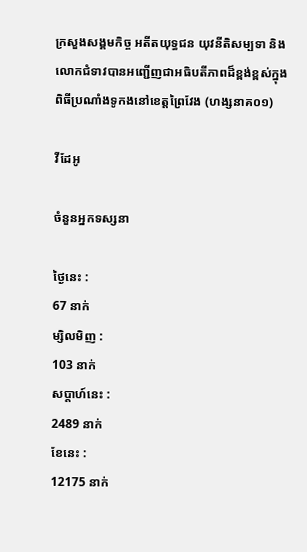ក្រសួងសង្គមកិច្ច អតីតយុទ្ធជន យុវនីតិសម្បទា និងលោកជំទាវបានអញ្ជើញជាអធិបតីភាពដ៏ខ្ពង់ខ្ពស់ក្នុងពិធីប្រណាំងទូកងនៅខេត្តព្រៃវែង (ហង្សនាគ០១)

វីដែអូ

ចំនួនអ្នកទស្សនា

ថ្ងៃនេះ :
67 នាក់
ម្សិលមិញ :
103 នាក់
សប្តាហ៍នេះ :
2489 នាក់
ខែនេះ :
12175 នាក់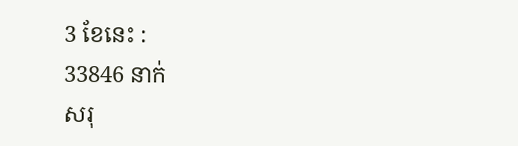3 ខែនេះ :
33846 នាក់
សរុ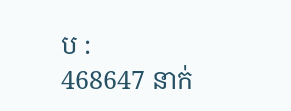ប :
468647 នាក់